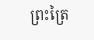ព្រះត្រៃ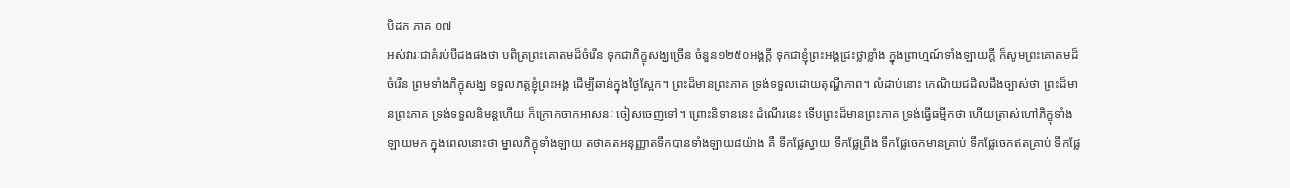បិដក ភាគ ០៧
អស់វារៈជាគំរប់បីដងផងថា បពិត្រព្រះគោតមដ៏ចំរើន ទុកជាភិក្ខុសង្ឃច្រើន ចំនួន១២៥០អង្គក្តី ទុកជាខ្ញុំព្រះអង្គជ្រះថ្លាខ្លាំង ក្នុងពា្រហ្មណ៍ទាំងឡាយក្តី ក៏សូមព្រះគោតមដ៏ចំរើន ព្រមទាំងភិក្ខុសង្ឃ ទទួលភត្តខ្ញុំព្រះអង្គ ដើម្បីឆាន់ក្នុងថ្ងៃស្អែក។ ព្រះដ៏មានព្រះភាគ ទ្រង់ទទួលដោយតុណ្ហីភាព។ លំដាប់នោះ កេណិយជដិលដឹងច្បាស់ថា ព្រះដ៏មានព្រះភាគ ទ្រង់ទទួលនិមន្តហើយ ក៏ក្រោកចាកអាសនៈ ចៀសចេញទៅ។ ព្រោះនិទាននេះ ដំណើរនេះ ទើបព្រះដ៏មានព្រះភាគ ទ្រង់ធ្វើធម្មីកថា ហើយត្រាស់ហៅភិក្ខុទាំងឡាយមក ក្នុងពេលនោះថា ម្នាលភិក្ខុទាំងឡាយ តថាគតអនុញ្ញាតទឹកបានទាំងឡាយ៨យ៉ាង គឺ ទឹកផ្លែស្វាយ ទឹកផ្លែព្រីង ទឹកផ្លែចេកមានគ្រាប់ ទឹកផ្លែចេកឥតគ្រាប់ ទឹកផ្លែ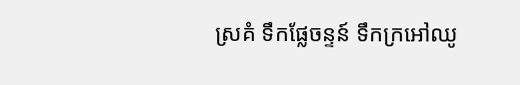ស្រគំ ទឹកផ្លែចន្ទន៍ ទឹកក្រអៅឈូ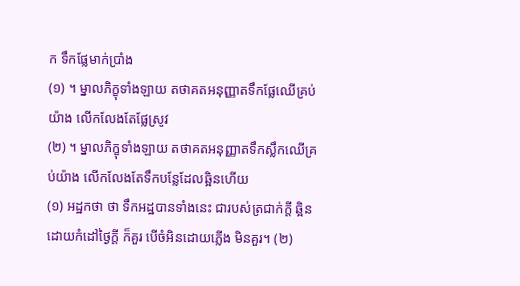ក ទឹកផ្លែមាក់ប្រាំង
(១) ។ ម្នាលភិក្ខុទាំងឡាយ តថាគតអនុញ្ញាតទឹកផ្លែឈើគ្រប់យ៉ាង លើកលែងតែផ្លែស្រូវ
(២) ។ ម្នាលភិក្ខុទាំងឡាយ តថាគតអនុញ្ញាតទឹកស្លឹកឈើគ្រប់យ៉ាង លើកលែងតែទឹកបន្លែដែលឆ្អិនហើយ
(១) អដ្ឋកថា ថា ទឹកអដ្ឋបានទាំងនេះ ជារបស់ត្រជាក់ក្តី ឆ្អិនដោយកំដៅថ្ងៃក្តី ក៏គួរ បើចំអិនដោយភ្លើង មិនគួរ។ (២)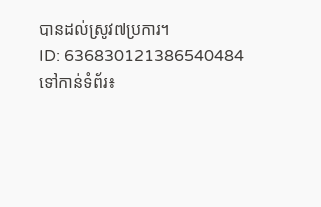បានដល់ស្រូវ៧ប្រការ។
ID: 636830121386540484
ទៅកាន់ទំព័រ៖